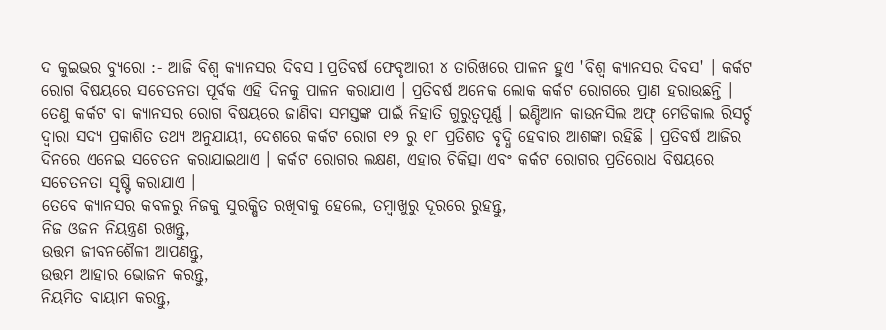ଦ କୁଇଭର ବ୍ୟୁରୋ :- ଆଜି ବିଶ୍ବ କ୍ୟାନସର ଦିବସ l ପ୍ରତିବର୍ଷ ଫେବୃଆରୀ ୪ ତାରିଖରେ ପାଳନ ହୁଏ 'ବିଶ୍ବ କ୍ୟାନସର ଦିବସ' । କର୍କଟ ରୋଗ ବିଷୟରେ ସଚେତନତା ପୂର୍ବକ ଏହି ଦିନକୁ ପାଳନ କରାଯାଏ । ପ୍ରତିବର୍ଷ ଅନେକ ଲୋକ କର୍କଟ ରୋଗରେ ପ୍ରାଣ ହରାଉଛନ୍ତି । ତେଣୁ କର୍କଟ ବା କ୍ୟାନସର ରୋଗ ବିଷୟରେ ଜାଣିବା ସମସ୍ତଙ୍କ ପାଇଁ ନିହାତି ଗୁରୁତ୍ବପୂର୍ଣ୍ଣ । ଇଣ୍ଡିଆନ କାଉନସିଲ ଅଫ୍ ମେଡିକାଲ ରିସର୍ଚ୍ଚ ଦ୍ୱାରା ସଦ୍ୟ ପ୍ରକାଶିତ ତଥ୍ୟ ଅନୁଯାୟୀ, ଦେଶରେ କର୍କଟ ରୋଗ ୧୨ ରୁ ୧୮ ପ୍ରତିଶତ ବୃଦ୍ଧି ହେବାର ଆଶଙ୍କା ରହିଛି । ପ୍ରତିବର୍ଷ ଆଜିର ଦିନରେ ଏନେଇ ସଚେତନ କରାଯାଇଥାଏ । କର୍କଟ ରୋଗର ଲକ୍ଷଣ, ଏହାର ଚିକିତ୍ସା ଏବଂ କର୍କଟ ରୋଗର ପ୍ରତିରୋଧ ବିଷୟରେ ସଚେତନତା ସୃଷ୍ଟି କରାଯାଏ ।
ତେବେ କ୍ୟାନସର କବଳରୁ ନିଜକୁ ସୁରକ୍ଷିତ ରଖିବାକୁ ହେଲେ, ତମ୍ବାଖୁରୁ ଦୂରରେ ରୁହନ୍ତୁ,
ନିଜ ଓଜନ ନିୟନ୍ତ୍ରଣ ରଖନ୍ତୁ,
ଉତ୍ତମ ଜୀବନଶୈଳୀ ଆପଣନ୍ତୁ,
ଉତ୍ତମ ଆହାର ଭୋଜନ କରନ୍ତୁ,
ନିୟମିତ ବାୟାମ କରନ୍ତୁ,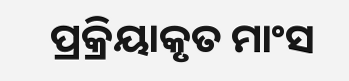ପ୍ରକ୍ରିୟାକୃତ ମାଂସ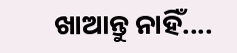ଖାଆନ୍ତୁ ନାହିଁ....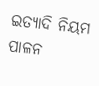ଇତ୍ୟାଦି ନିୟମ ପାଳନ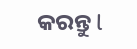କରନ୍ତୁ l